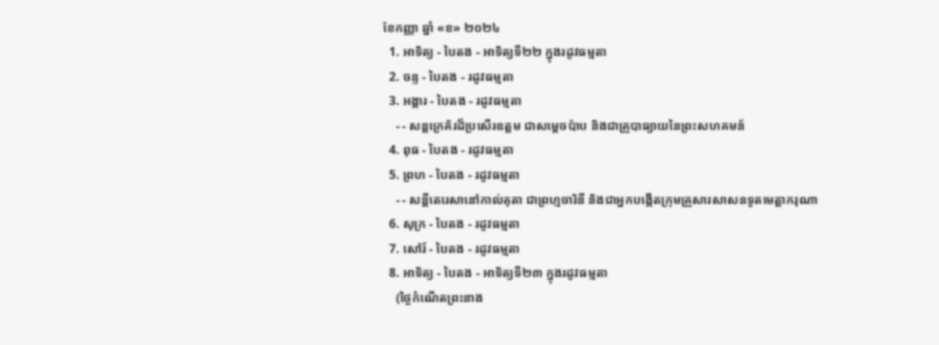ខែកញ្ញា ឆ្នាំ «ខ» ២០២៤
  1. អាទិត្យ - បៃតង - អាទិត្យទី២២ ក្នុងរដូវធម្មតា
  2. ចន្ទ - បៃតង - រដូវធម្មតា
  3. អង្គារ - បៃតង - រដូវធម្មតា
    - - សន្តក្រេគ័រដ៏ប្រសើរឧត្តម ជាសម្ដេចប៉ាប និងជាគ្រូបាធ្យាយនៃព្រះសហគមន៍
  4. ពុធ - បៃតង - រដូវធម្មតា
  5. ព្រហ - បៃតង - រដូវធម្មតា
    - - សន្តីតេរេសានៅកាល់គុតា ជាព្រហ្មចារិនី និងជាអ្នកបង្កើតក្រុមគ្រួសារសាសនទូតមេត្ដាករុណា
  6. សុក្រ - បៃតង - រដូវធម្មតា
  7. សៅរ៍ - បៃតង - រដូវធម្មតា
  8. អាទិត្យ - បៃតង - អាទិត្យទី២៣ ក្នុងរដូវធម្មតា
    (ថ្ងៃកំណើតព្រះនាង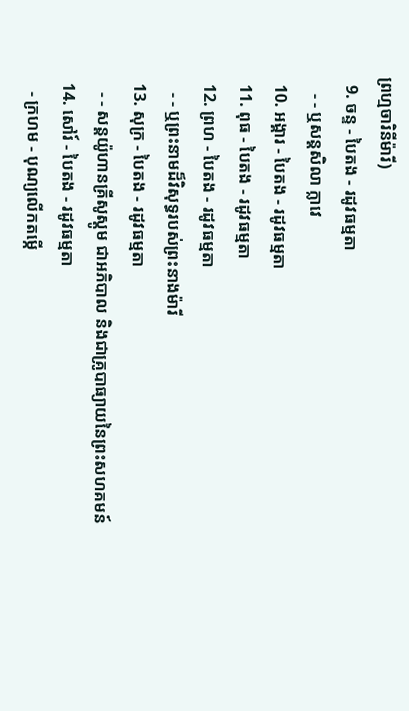ព្រហ្មចារិនីម៉ារី)
  9. ចន្ទ - បៃតង - រដូវធម្មតា
    - - ឬសន្តសិលា ក្លាវេ
  10. អង្គារ - បៃតង - រដូវធម្មតា
  11. ពុធ - បៃតង - រដូវធម្មតា
  12. ព្រហ - បៃតង - រដូវធម្មតា
    - - ឬព្រះនាមដ៏វិសុទ្ធរបស់ព្រះនាងម៉ារី
  13. សុក្រ - បៃតង - រដូវធម្មតា
    - - សន្តយ៉ូហានគ្រីសូស្តូម ជាអភិបាល និងជាគ្រូបាធ្យាយនៃព្រះសហគមន៍
  14. សៅរ៍ - បៃតង - រដូវធម្មតា
    - ក្រហម - បុណ្យលើកតម្កើ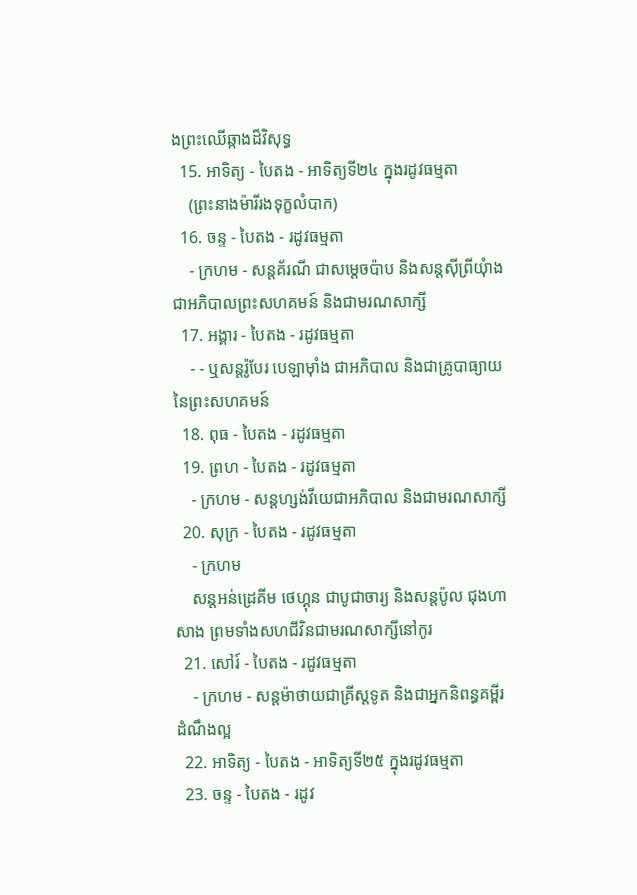ងព្រះឈើឆ្កាងដ៏វិសុទ្ធ
  15. អាទិត្យ - បៃតង - អាទិត្យទី២៤ ក្នុងរដូវធម្មតា
    (ព្រះនាងម៉ារីរងទុក្ខលំបាក)
  16. ចន្ទ - បៃតង - រដូវធម្មតា
    - ក្រហម - សន្តគ័រណី ជាសម្ដេចប៉ាប និងសន្តស៊ីព្រីយុំាង ជាអភិបាលព្រះសហគមន៍ និងជាមរណសាក្សី
  17. អង្គារ - បៃតង - រដូវធម្មតា
    - - ឬសន្តរ៉ូបែរ បេឡាម៉ាំង ជាអភិបាល និងជាគ្រូបាធ្យាយនៃព្រះសហគមន៍
  18. ពុធ - បៃតង - រដូវធម្មតា
  19. ព្រហ - បៃតង - រដូវធម្មតា
    - ក្រហម - សន្តហ្សង់វីយេជាអភិបាល និងជាមរណសាក្សី
  20. សុក្រ - បៃតង - រដូវធម្មតា
    - ក្រហម
    សន្តអន់ដ្រេគីម ថេហ្គុន ជាបូជាចារ្យ និងសន្តប៉ូល ជុងហាសាង ព្រមទាំងសហជីវិនជាមរណសាក្សីនៅកូរ
  21. សៅរ៍ - បៃតង - រដូវធម្មតា
    - ក្រហម - សន្តម៉ាថាយជាគ្រីស្តទូត និងជាអ្នកនិពន្ធគម្ពីរដំណឹងល្អ
  22. អាទិត្យ - បៃតង - អាទិត្យទី២៥ ក្នុងរដូវធម្មតា
  23. ចន្ទ - បៃតង - រដូវ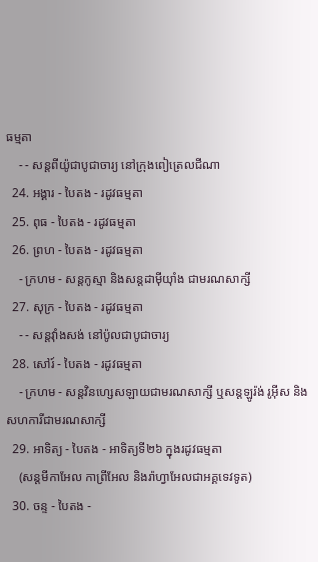ធម្មតា
    - - សន្តពីយ៉ូជាបូជាចារ្យ នៅក្រុងពៀត្រេលជីណា
  24. អង្គារ - បៃតង - រដូវធម្មតា
  25. ពុធ - បៃតង - រដូវធម្មតា
  26. ព្រហ - បៃតង - រដូវធម្មតា
    - ក្រហម - សន្តកូស្មា និងសន្តដាម៉ីយុាំង ជាមរណសាក្សី
  27. សុក្រ - បៃតង - រដូវធម្មតា
    - - សន្តវុាំងសង់ នៅប៉ូលជាបូជាចារ្យ
  28. សៅរ៍ - បៃតង - រដូវធម្មតា
    - ក្រហម - សន្តវិនហ្សេសឡាយជាមរណសាក្សី ឬសន្តឡូរ៉ង់ រូអ៊ីស និងសហការីជាមរណសាក្សី
  29. អាទិត្យ - បៃតង - អាទិត្យទី២៦ ក្នុងរដូវធម្មតា
    (សន្តមីកាអែល កាព្រីអែល និងរ៉ាហ្វាអែលជាអគ្គទេវទូត)
  30. ចន្ទ - បៃតង -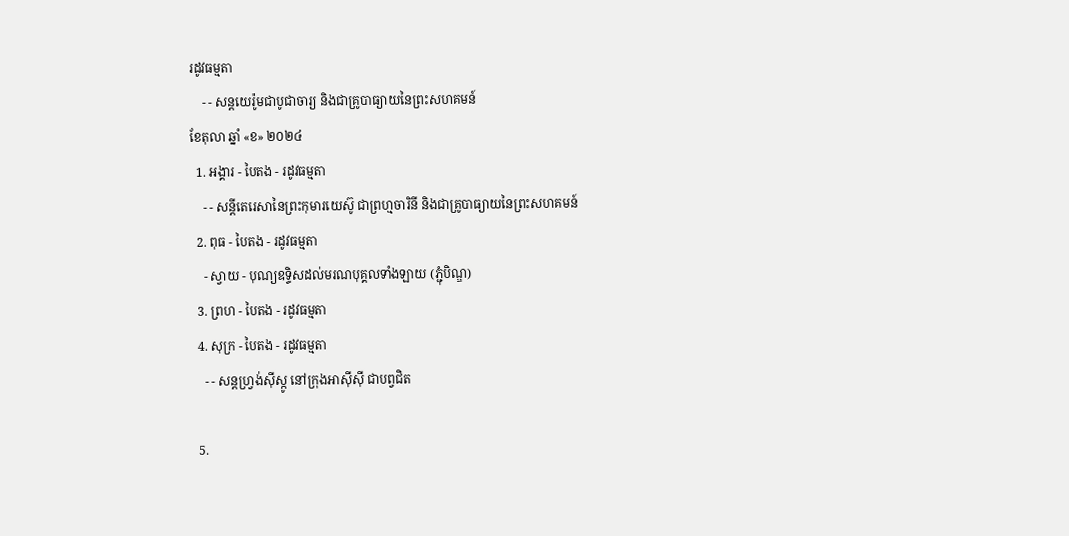រដូវធម្មតា
    - - សន្ដយេរ៉ូមជាបូជាចារ្យ និងជាគ្រូបាធ្យាយនៃព្រះសហគមន៍
ខែតុលា ឆ្នាំ «ខ» ២០២៤
  1. អង្គារ - បៃតង - រដូវធម្មតា
    - - សន្តីតេរេសានៃព្រះកុមារយេស៊ូ ជាព្រហ្មចារិនី និងជាគ្រូបាធ្យាយនៃព្រះសហគមន៍
  2. ពុធ - បៃតង - រដូវធម្មតា
    - ស្វាយ - បុណ្យឧទ្ទិសដល់មរណបុគ្គលទាំងឡាយ (ភ្ជុំបិណ្ឌ)
  3. ព្រហ - បៃតង - រដូវធម្មតា
  4. សុក្រ - បៃតង - រដូវធម្មតា
    - - សន្តហ្វ្រង់ស៊ីស្កូ នៅក្រុងអាស៊ីស៊ី ជាបព្វជិត

  5.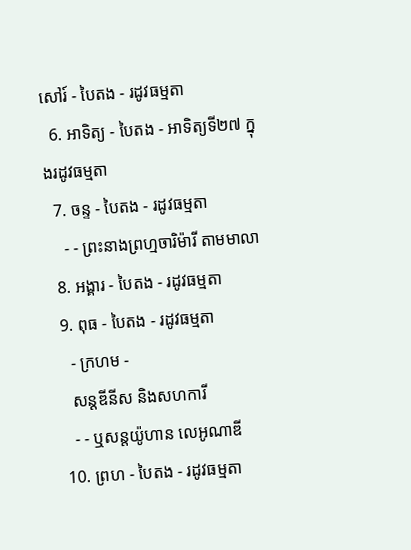សៅរ៍ - បៃតង - រដូវធម្មតា
  6. អាទិត្យ - បៃតង - អាទិត្យទី២៧ ក្នុងរដូវធម្មតា
  7. ចន្ទ - បៃតង - រដូវធម្មតា
    - - ព្រះនាងព្រហ្មចារិម៉ារី តាមមាលា
  8. អង្គារ - បៃតង - រដូវធម្មតា
  9. ពុធ - បៃតង - រដូវធម្មតា
    - ក្រហម -
    សន្តឌីនីស និងសហការី
    - - ឬសន្តយ៉ូហាន លេអូណាឌី
  10. ព្រហ - បៃតង - រដូវធម្មតា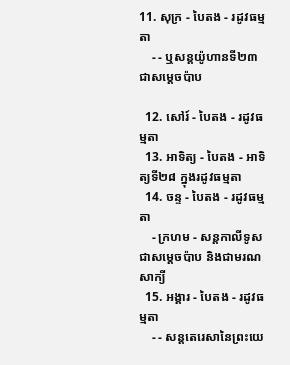11. សុក្រ - បៃតង - រដូវធម្មតា
    - - ឬសន្តយ៉ូហានទី២៣ជាសម្តេចប៉ាប

  12. សៅរ៍ - បៃតង - រដូវធម្មតា
  13. អាទិត្យ - បៃតង - អាទិត្យទី២៨ ក្នុងរដូវធម្មតា
  14. ចន្ទ - បៃតង - រដូវធម្មតា
    - ក្រហម - សន្ដកាលីទូសជាសម្ដេចប៉ាប និងជាមរណសាក្យី
  15. អង្គារ - បៃតង - រដូវធម្មតា
    - - សន្តតេរេសានៃព្រះយេ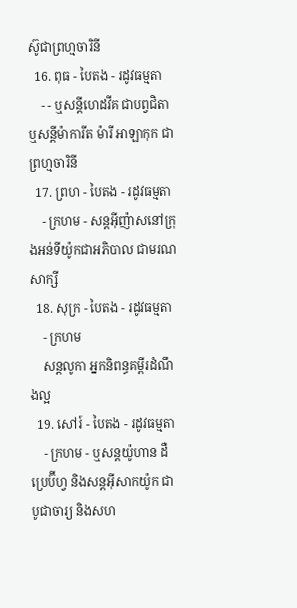ស៊ូជាព្រហ្មចារិនី
  16. ពុធ - បៃតង - រដូវធម្មតា
    - - ឬសន្ដីហេដវីគ ជាបព្វជិតា ឬសន្ដីម៉ាការីត ម៉ារី អាឡាកុក ជាព្រហ្មចារិនី
  17. ព្រហ - បៃតង - រដូវធម្មតា
    - ក្រហម - សន្តអ៊ីញ៉ាសនៅក្រុងអន់ទីយ៉ូកជាអភិបាល ជាមរណសាក្សី
  18. សុក្រ - បៃតង - រដូវធម្មតា
    - ក្រហម
    សន្តលូកា អ្នកនិពន្ធគម្ពីរដំណឹងល្អ
  19. សៅរ៍ - បៃតង - រដូវធម្មតា
    - ក្រហម - ឬសន្ដយ៉ូហាន ដឺប្រេប៊ីហ្វ និងសន្ដអ៊ីសាកយ៉ូក ជាបូជាចារ្យ និងសហ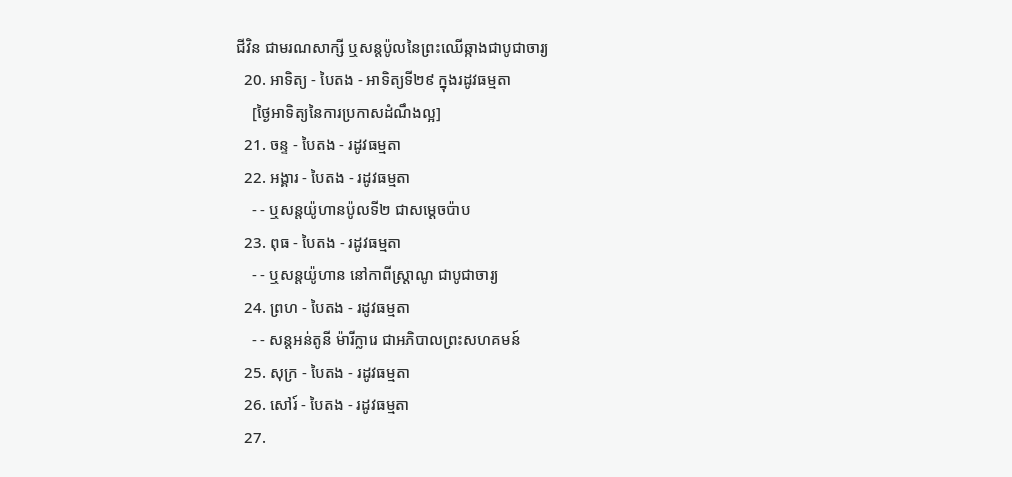ជីវិន ជាមរណសាក្សី ឬសន្ដប៉ូលនៃព្រះឈើឆ្កាងជាបូជាចារ្យ
  20. អាទិត្យ - បៃតង - អាទិត្យទី២៩ ក្នុងរដូវធម្មតា
    [ថ្ងៃអាទិត្យនៃការប្រកាសដំណឹងល្អ]
  21. ចន្ទ - បៃតង - រដូវធម្មតា
  22. អង្គារ - បៃតង - រដូវធម្មតា
    - - ឬសន្តយ៉ូហានប៉ូលទី២ ជាសម្ដេចប៉ាប
  23. ពុធ - បៃតង - រដូវធម្មតា
    - - ឬសន្ដយ៉ូហាន នៅកាពីស្រ្ដាណូ ជាបូជាចារ្យ
  24. ព្រហ - បៃតង - រដូវធម្មតា
    - - សន្តអន់តូនី ម៉ារីក្លារេ ជាអភិបាលព្រះសហគមន៍
  25. សុក្រ - បៃតង - រដូវធម្មតា
  26. សៅរ៍ - បៃតង - រដូវធម្មតា
  27.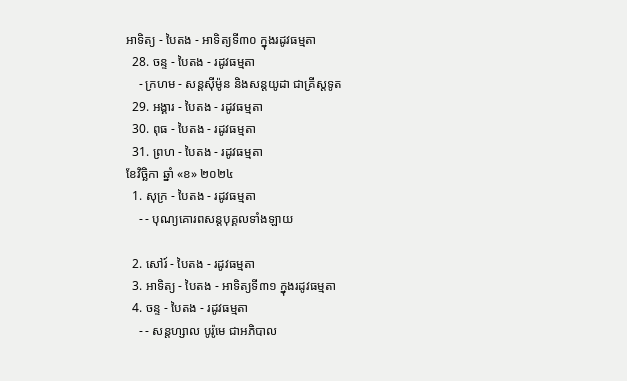អាទិត្យ - បៃតង - អាទិត្យទី៣០ ក្នុងរដូវធម្មតា
  28. ចន្ទ - បៃតង - រដូវធម្មតា
    - ក្រហម - សន្ដស៊ីម៉ូន និងសន្ដយូដា ជាគ្រីស្ដទូត
  29. អង្គារ - បៃតង - រដូវធម្មតា
  30. ពុធ - បៃតង - រដូវធម្មតា
  31. ព្រហ - បៃតង - រដូវធម្មតា
ខែវិច្ឆិកា ឆ្នាំ «ខ» ២០២៤
  1. សុក្រ - បៃតង - រដូវធម្មតា
    - - បុណ្យគោរពសន្ដបុគ្គលទាំងឡាយ

  2. សៅរ៍ - បៃតង - រដូវធម្មតា
  3. អាទិត្យ - បៃតង - អាទិត្យទី៣១ ក្នុងរដូវធម្មតា
  4. ចន្ទ - បៃតង - រដូវធម្មតា
    - - សន្ដហ្សាល បូរ៉ូមេ ជាអភិបាល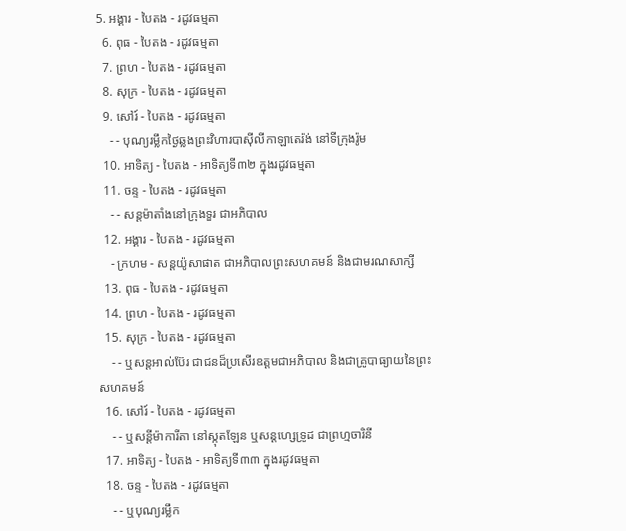5. អង្គារ - បៃតង - រដូវធម្មតា
  6. ពុធ - បៃតង - រដូវធម្មតា
  7. ព្រហ - បៃតង - រដូវធម្មតា
  8. សុក្រ - បៃតង - រដូវធម្មតា
  9. សៅរ៍ - បៃតង - រដូវធម្មតា
    - - បុណ្យរម្លឹកថ្ងៃឆ្លងព្រះវិហារបាស៊ីលីកាឡាតេរ៉ង់ នៅទីក្រុងរ៉ូម
  10. អាទិត្យ - បៃតង - អាទិត្យទី៣២ ក្នុងរដូវធម្មតា
  11. ចន្ទ - បៃតង - រដូវធម្មតា
    - - សន្ដម៉ាតាំងនៅក្រុងទួរ ជាអភិបាល
  12. អង្គារ - បៃតង - រដូវធម្មតា
    - ក្រហម - សន្ដយ៉ូសាផាត ជាអភិបាលព្រះសហគមន៍ និងជាមរណសាក្សី
  13. ពុធ - បៃតង - រដូវធម្មតា
  14. ព្រហ - បៃតង - រដូវធម្មតា
  15. សុក្រ - បៃតង - រដូវធម្មតា
    - - ឬសន្ដអាល់ប៊ែរ ជាជនដ៏ប្រសើរឧត្ដមជាអភិបាល និងជាគ្រូបាធ្យាយនៃព្រះសហគមន៍
  16. សៅរ៍ - បៃតង - រដូវធម្មតា
    - - ឬសន្ដីម៉ាការីតា នៅស្កុតឡែន ឬសន្ដហ្សេទ្រូដ ជាព្រហ្មចារិនី
  17. អាទិត្យ - បៃតង - អាទិត្យទី៣៣ ក្នុងរដូវធម្មតា
  18. ចន្ទ - បៃតង - រដូវធម្មតា
    - - ឬបុណ្យរម្លឹក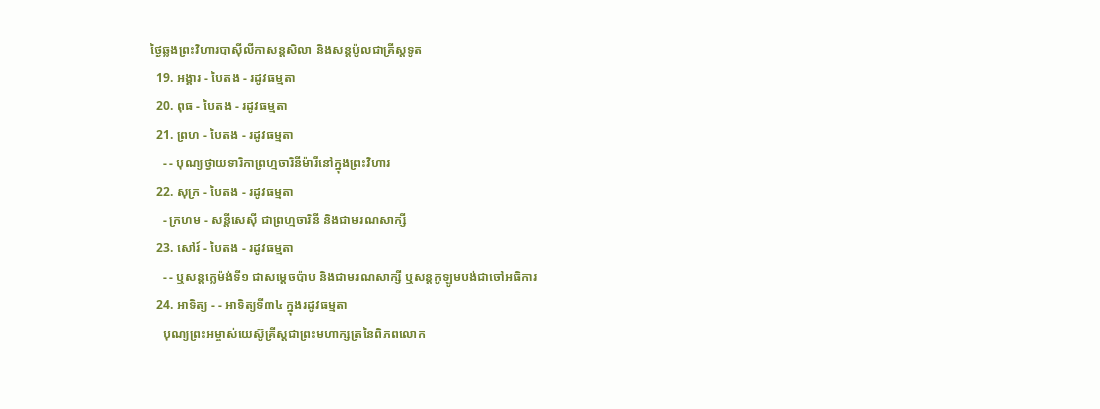ថ្ងៃឆ្លងព្រះវិហារបាស៊ីលីកាសន្ដសិលា និងសន្ដប៉ូលជាគ្រីស្ដទូត
  19. អង្គារ - បៃតង - រដូវធម្មតា
  20. ពុធ - បៃតង - រដូវធម្មតា
  21. ព្រហ - បៃតង - រដូវធម្មតា
    - - បុណ្យថ្វាយទារិកាព្រហ្មចារិនីម៉ារីនៅក្នុងព្រះវិហារ
  22. សុក្រ - បៃតង - រដូវធម្មតា
    - ក្រហម - សន្ដីសេស៊ី ជាព្រហ្មចារិនី និងជាមរណសាក្សី
  23. សៅរ៍ - បៃតង - រដូវធម្មតា
    - - ឬសន្ដក្លេម៉ង់ទី១ ជាសម្ដេចប៉ាប និងជាមរណសាក្សី ឬសន្ដកូឡូមបង់ជាចៅអធិការ
  24. អាទិត្យ - - អាទិត្យទី៣៤ ក្នុងរដូវធម្មតា
    បុណ្យព្រះអម្ចាស់យេស៊ូគ្រីស្ដជាព្រះមហាក្សត្រនៃពិភពលោក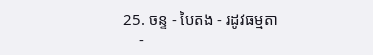25. ចន្ទ - បៃតង - រដូវធម្មតា
    -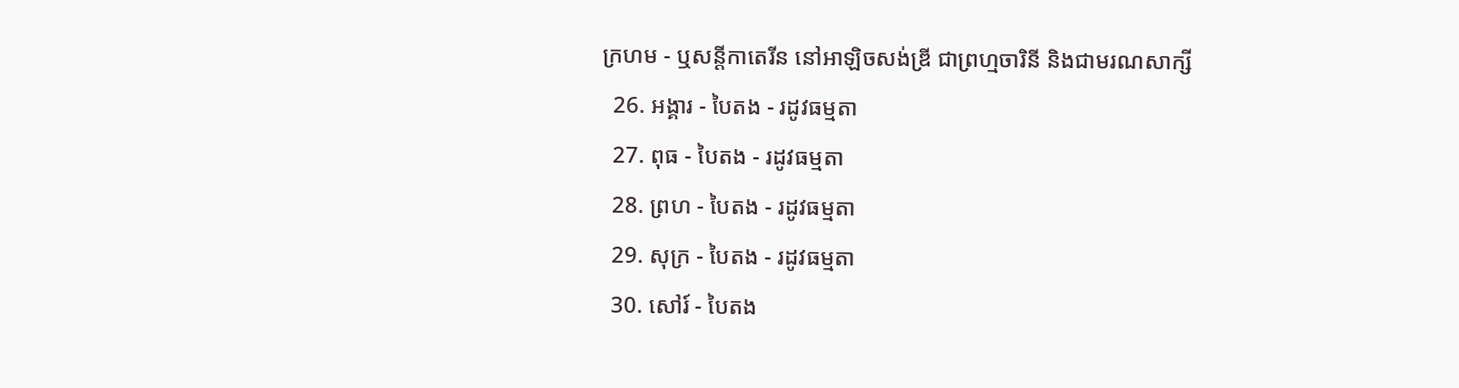ក្រហម - ឬសន្ដីកាតេរីន នៅអាឡិចសង់ឌ្រី ជាព្រហ្មចារិនី និងជាមរណសាក្សី
  26. អង្គារ - បៃតង - រដូវធម្មតា
  27. ពុធ - បៃតង - រដូវធម្មតា
  28. ព្រហ - បៃតង - រដូវធម្មតា
  29. សុក្រ - បៃតង - រដូវធម្មតា
  30. សៅរ៍ - បៃតង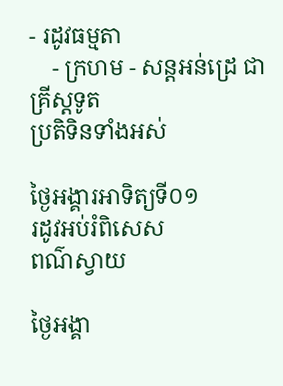- រដូវធម្មតា
    - ក្រហម - សន្ដអន់ដ្រេ ជាគ្រីស្ដទូត
ប្រតិទិនទាំងអស់

ថ្ងៃអង្គារអាទិត្យទី០១
រដូវអប់រំពិសេស
ពណ៌ស្វាយ

ថ្ងៃអង្គា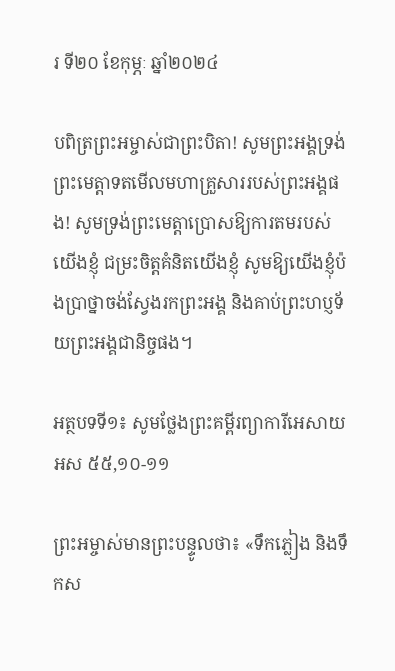រ ទី២០ ខែកុម្ភៈ ឆ្នាំ២០២៤

បពិត្រព្រះអម្ចាស់ជាព្រះបិតា! សូមព្រះអង្គទ្រង់ព្រះមេត្តាទតមើលមហាគ្រួសាររបស់ព្រះអង្គផង! សូមទ្រង់ព្រះមេត្តាប្រោសឱ្យការតមរបស់យើងខ្ញុំ ជម្រះចិត្តគំនិតយើងខ្ញុំ សូមឱ្យយើងខ្ញុំប៉ងប្រាថ្នាចង់ស្វែងរកព្រះអង្គ និងគាប់ព្រះហប្ញទ័យព្រះអង្គជានិច្ចផង។

អត្ថបទទី១៖ សូមថ្លែងព្រះគម្ពីរព្យាការីអេសាយ អស ៥៥,១០-១១

ព្រះអម្ចាស់មានព្រះបន្ទូលថា៖ «ទឹកភ្លៀង និងទឹកស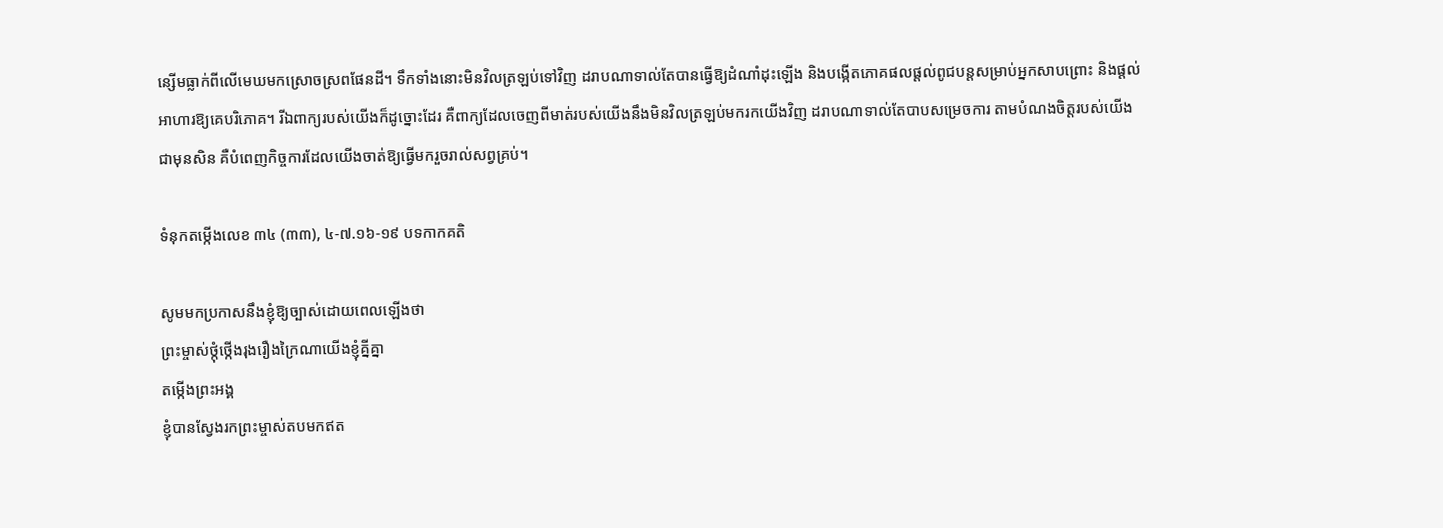ន្សើមធ្លាក់ពីលើមេឃមកស្រោចស្រពផែនដី។ ទឹកទាំងនោះមិនវិលត្រឡប់ទៅវិញ ដរាបណាទាល់តែបានធ្វើឱ្យដំណាំដុះឡើង និងបង្កើតភោគផលផ្តល់ពូជបន្តសម្រាប់អ្នកសាបព្រោះ និងផ្តល់អាហារឱ្យគេបរិភោគ។ រីឯពាក្យរបស់យើងក៏ដូច្នោះដែរ គឺពាក្យដែលចេញពីមាត់របស់យើងនឹងមិនវិលត្រឡប់មករកយើងវិញ ដរាបណាទាល់តែបាបសម្រេចការ តាមបំណងចិត្តរបស់យើងជាមុនសិន គឺបំពេញកិច្ចការដែលយើងចាត់ឱ្យធ្វើមករួចរាល់សព្វគ្រប់។

ទំនុកតម្កើងលេខ ៣៤ (៣៣), ៤-៧.១៦-១៩ បទកាកគតិ

សូមមកប្រកាសនឹងខ្ញុំឱ្យច្បាស់ដោយពេលឡើងថា
ព្រះម្ចាស់ថ្កុំថ្កើងរុងរឿងក្រៃណាយើងខ្ញុំគ្នីគ្នា
តម្កើងព្រះអង្គ
ខ្ញុំបានស្វែងរកព្រះម្ចាស់តបមកឥត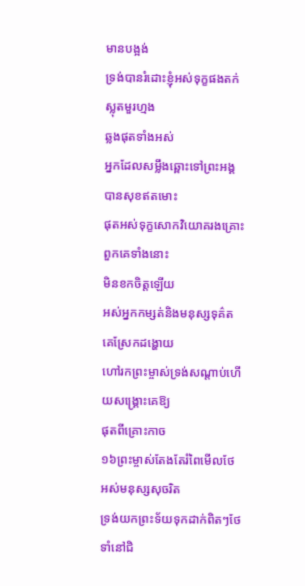មានបង្អង់
ទ្រង់បានរំដោះខ្ញុំអស់ទុក្ខផងតក់ស្លុតមួរហ្មង
ឆ្លងផុតទាំងអស់
អ្នកដែលសម្លឹងឆ្ពោះទៅព្រះអង្គបានសុខឥតមោះ
ផុតអស់ទុក្ខសោកវិយោគរងគ្រោះពួកគេទាំងនោះ
មិនខកចិត្តឡើយ
អស់អ្នកកម្សត់និងមនុស្សទុគ៌តគេស្រែកដង្ហោយ
ហៅរកព្រះម្ចាស់ទ្រង់សណ្តាប់ហើយសង្គ្រោះគេឱ្យ
ផុតពីគ្រោះកាច
១៦ព្រះម្ចាស់តែងតែរំពៃមើលថែអស់មនុស្សសុចរិត
ទ្រង់យកព្រះទ័យទុកដាក់ពិតៗថែទាំនៅជិ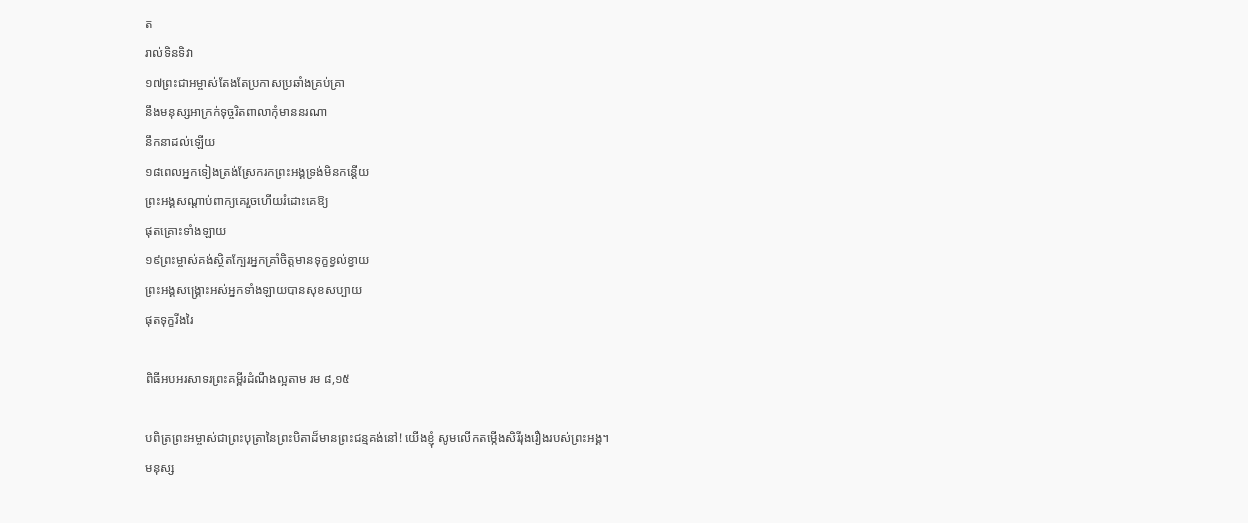ត
រាល់ទិនទិវា
១៧ព្រះជាអម្ចាស់តែងតែប្រកាសប្រឆាំងគ្រប់គ្រា
នឹងមនុស្សអាក្រក់ទុច្ចរិតពាលាកុំមាននរណា
នឹកនាដល់ឡើយ
១៨ពេលអ្នកទៀងត្រង់ស្រែករកព្រះអង្គទ្រង់មិនកន្តើយ
ព្រះអង្គសណ្តាប់ពាក្យគេរួចហើយរំដោះគេឱ្យ
ផុតគ្រោះទាំងឡាយ
១៩ព្រះម្ចាស់គង់ស្ថិតក្បែរអ្នកគ្រាំចិត្តមានទុក្ខខ្វល់ខ្វាយ
ព្រះអង្គសង្គ្រោះអស់អ្នកទាំងឡាយបានសុខសប្បាយ
ផុតទុក្ខរីងរៃ

ពិធីអបអរសាទរព្រះគម្ពីរដំណឹងល្អតាម រម ៨,១៥

បពិត្រព្រះអម្ចាស់ជាព្រះបុត្រានៃព្រះបិតាដ៏មានព្រះជន្មគង់នៅ! យើងខ្ញុំ សូមលើកតម្កើងសិរីរុងរឿងរបស់ព្រះអង្គ។
មនុស្ស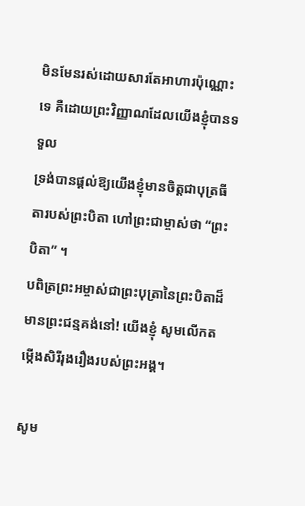មិនមែនរស់ដោយសារតែអាហារប៉ុណ្ណោះទេ គឺដោយព្រះវិញ្ញាណដែលយើងខ្ញុំបានទទួល
ទ្រង់បានផ្តល់ឱ្យយើងខ្ញុំមានចិត្តជាបុត្រធីតារបស់ព្រះបិតា ហៅព្រះជាម្ចាស់ថា “ព្រះបិតា” ។
បពិត្រព្រះអម្ចាស់ជាព្រះបុត្រានៃព្រះបិតាដ៏មានព្រះជន្មគង់នៅ! យើងខ្ញុំ សូមលើកតម្កើងសិរីរុងរឿងរបស់ព្រះអង្គ។

សូម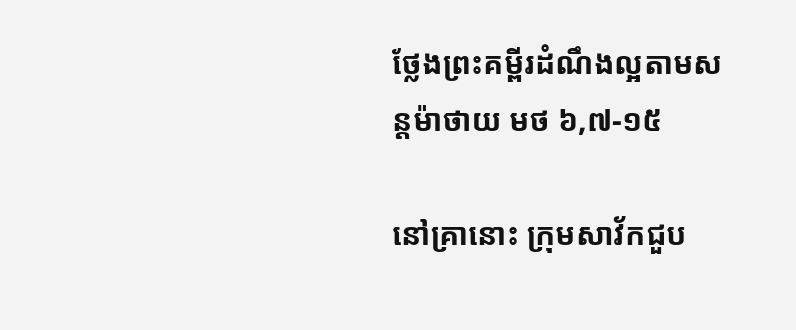ថ្លែងព្រះគម្ពីរដំណឹងល្អតាមសន្តម៉ាថាយ មថ ៦,៧-១៥

នៅគ្រានោះ ក្រុមសាវ័កជួប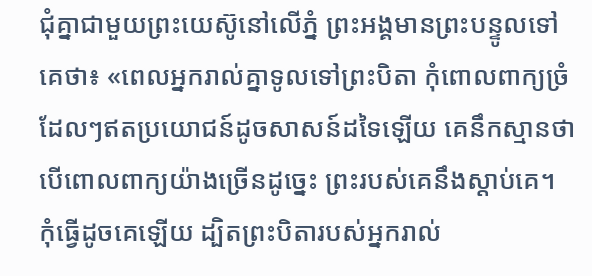ជុំគ្នាជាមួយព្រះយេស៊ូនៅលើភ្នំ ព្រះអង្គមានព្រះបន្ទូលទៅគេថា៖ «ពេលអ្នករាល់គ្នាទូលទៅព្រះបិតា កុំពោលពាក្យច្រំដែលៗឥតប្រយោជន៍ដូចសាសន៍ដទៃឡើយ គេនឹកស្មានថា បើពោលពាក្យយ៉ាងច្រើនដូច្នេះ ព្រះរបស់គេនឹងស្តាប់គេ។ កុំធ្វើដូចគេឡើយ ដ្បិតព្រះបិតារបស់អ្នករាល់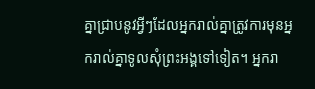គ្នាជ្រាបនូវអ្វីៗដែលអ្នករាល់គ្នាត្រូវការមុនអ្នករាល់គ្នាទូលសុំព្រះអង្គទៅទៀត។ អ្នករា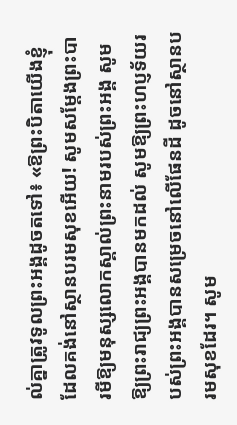ល់គ្នាត្រូវទូលព្រះអង្គដូចតទៅ៖ «ឱព្រះបិតាយើងខ្ញុំដែលគង់នៅស្ថានបរមសុខអើយ! សូមសម្តែងព្រះបារមីឱ្យមនុស្សលោកស្គាល់ព្រះនាមរបស់ព្រះអង្គ សូមឱ្យព្រះរាជ្យព្រះអង្គបានមកដល់ សូមឱ្យព្រះហប្ញទ័យរបស់ព្រះអង្គបានសម្រេចនៅលើផែនដី ដូចនៅស្ថានបរមសុខដែរ។ សូម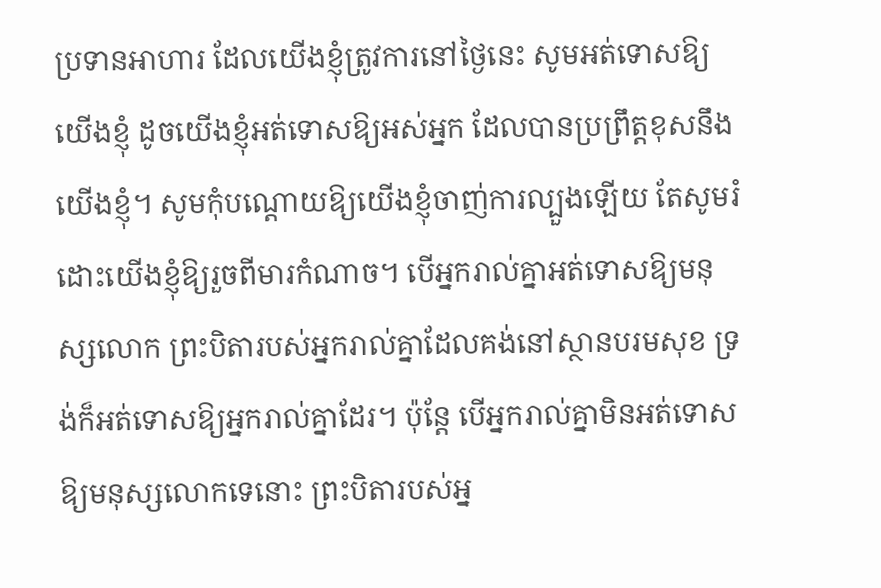ប្រទានអាហារ ដែលយើងខ្ញុំត្រូវការនៅថ្ងៃនេះ សូមអត់ទោសឱ្យយើងខ្ញុំ ដូចយើងខ្ញុំអត់ទោសឱ្យអស់អ្នក ដែលបានប្រព្រឹត្តខុសនឹងយើងខ្ញុំ។ សូមកុំបណ្តោយឱ្យយើងខ្ញុំចាញ់ការល្បួងឡើយ តែសូមរំដោះយើងខ្ញុំឱ្យរួចពីមារកំណាច។ បើអ្នករាល់គ្នាអត់ទោសឱ្យមនុស្សលោក ព្រះបិតារបស់អ្នករាល់គ្នាដែលគង់នៅស្ថានបរមសុខ ទ្រង់ក៏អត់ទោសឱ្យអ្នករាល់គ្នាដែរ។ ប៉ុន្តែ បើអ្នករាល់គ្នាមិនអត់ទោសឱ្យមនុស្សលោកទេនោះ ព្រះបិតារបស់អ្ន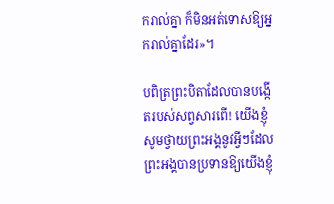ករាល់គ្នា ក៏មិនអត់ទោសឱ្យអ្នករាល់គ្នាដែរ»។

បពិត្រព្រះបិតាដែលបានបង្កើតរបស់សព្វសារពើ! យើងខ្ញុំសូមថ្វាយព្រះអង្គនូវអ្វីៗដែលព្រះអង្គបានប្រទានឱ្យយើងខ្ញុំ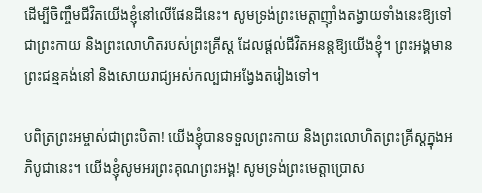ដើម្បីចិញ្ចឹមជីវិតយើងខ្ញុំនៅលើផែនដីនេះ។ សូមទ្រង់ព្រះមេត្តាញុាំងតង្វាយទាំងនេះឱ្យទៅជាព្រះកាយ និងព្រះលោហិតរបស់ព្រះគ្រីស្ត ដែលផ្តល់ជីវិតអនន្តឱ្យយើងខ្ញុំ។ ព្រះអង្គមានព្រះជន្មគង់នៅ និងសោយរាជ្យអស់កល្បជាអង្វែងតរៀងទៅ។

បពិត្រព្រះអម្ចាស់ជាព្រះបិតា! យើងខ្ញុំបានទទួលព្រះកាយ និងព្រះលោហិតព្រះគ្រីស្តក្នុងអភិបូជានេះ។ យើងខ្ញុំសូមអរព្រះគុណព្រះអង្គ! សូមទ្រង់ព្រះមេត្តាប្រោស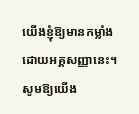យើងខ្ញុំឱ្យមានកម្លាំងដោយអគ្គសញ្ញានេះ។ សូមឱ្យយើង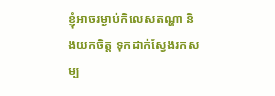ខ្ញុំអាចរម្ងាប់កិលេសតណ្ហា និងយកចិត្ត ទុកដាក់ស្វែងរកសម្ប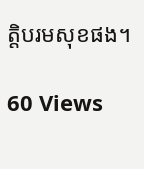តិ្តបរមសុខផង។

60 Views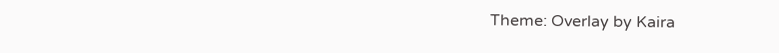Theme: Overlay by Kaira